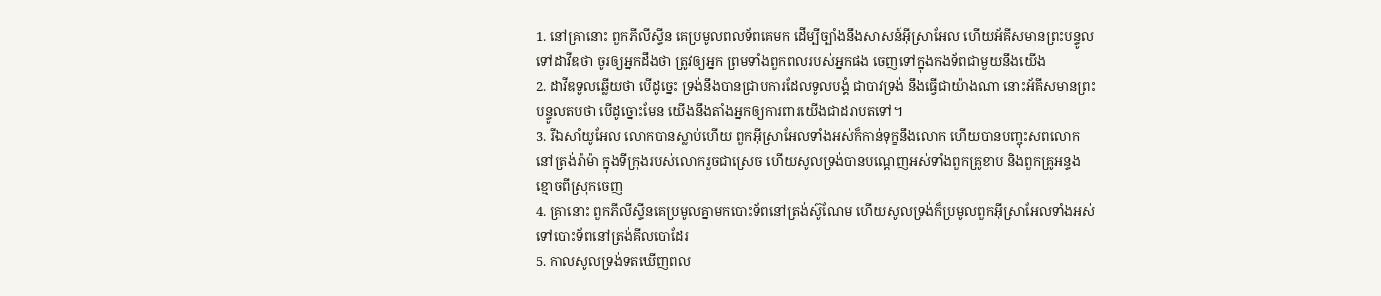1. នៅគ្រានោះ ពួកភីលីស្ទីន គេប្រមូលពលទ័ពគេមក ដើម្បីច្បាំងនឹងសាសន៍អ៊ីស្រាអែល ហើយអ័គីសមានព្រះបន្ទូលទៅដាវីឌថា ចូរឲ្យអ្នកដឹងថា ត្រូវឲ្យអ្នក ព្រមទាំងពួកពលរបស់អ្នកផង ចេញទៅក្នុងកងទ័ពជាមួយនឹងយើង
2. ដាវីឌទូលឆ្លើយថា បើដូច្នេះ ទ្រង់នឹងបានជ្រាបការដែលទូលបង្គំ ជាបាវទ្រង់ នឹងធ្វើជាយ៉ាងណា នោះអ័គីសមានព្រះបន្ទូលតបថា បើដូច្នោះមែន យើងនឹងតាំងអ្នកឲ្យការពារយើងជាដរាបតទៅ។
3. រីឯសាំយូអែល លោកបានស្លាប់ហើយ ពួកអ៊ីស្រាអែលទាំងអស់ក៏កាន់ទុក្ខនឹងលោក ហើយបានបញ្ចុះសពលោកនៅត្រង់រ៉ាម៉ា ក្នុងទីក្រុងរបស់លោករួចជាស្រេច ហើយសូលទ្រង់បានបណ្តេញអស់ទាំងពួកគ្រូខាប និងពួកគ្រូអន្ទងខ្មោចពីស្រុកចេញ
4. គ្រានោះ ពួកភីលីស្ទីនគេប្រមូលគ្នាមកបោះទ័ពនៅត្រង់ស៊ូណែម ហើយសូលទ្រង់ក៏ប្រមូលពួកអ៊ីស្រាអែលទាំងអស់ ទៅបោះទ័ពនៅត្រង់គីលបោដែរ
5. កាលសូលទ្រង់ទតឃើញពល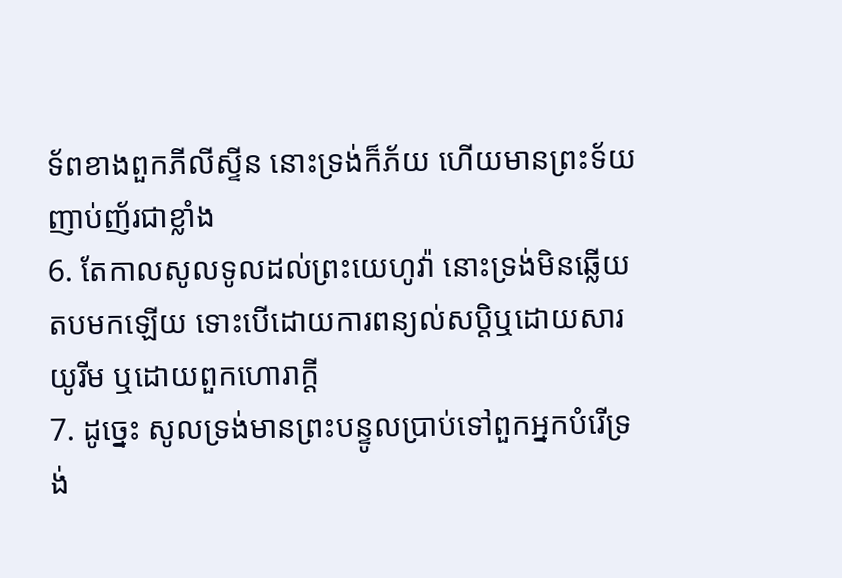ទ័ពខាងពួកភីលីស្ទីន នោះទ្រង់ក៏ភ័យ ហើយមានព្រះទ័យញាប់ញ័រជាខ្លាំង
6. តែកាលសូលទូលដល់ព្រះយេហូវ៉ា នោះទ្រង់មិនឆ្លើយតបមកឡើយ ទោះបើដោយការពន្យល់សប្តិឬដោយសារយូរីម ឬដោយពួកហោរាក្តី
7. ដូច្នេះ សូលទ្រង់មានព្រះបន្ទូលប្រាប់ទៅពួកអ្នកបំរើទ្រង់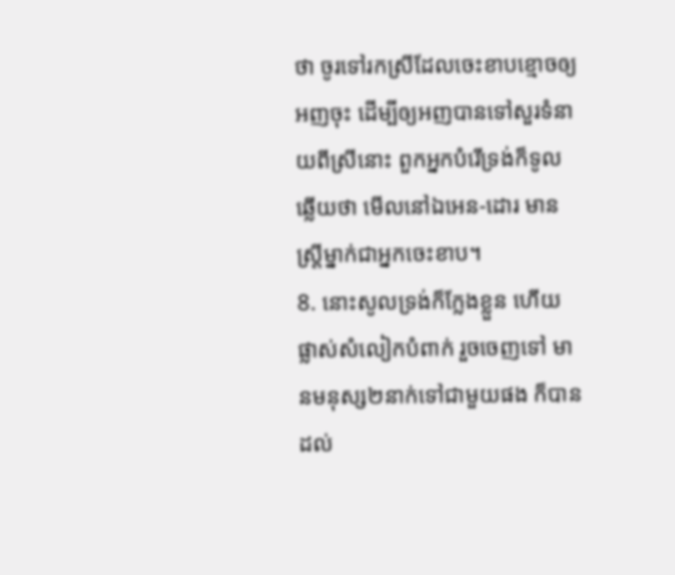ថា ចូរទៅរកស្រីដែលចេះខាបខ្មោចឲ្យអញចុះ ដើម្បីឲ្យអញបានទៅសួរទំនាយពីស្រីនោះ ពួកអ្នកបំរើទ្រង់ក៏ទូលឆ្លើយថា មើលនៅឯអេន-ដោរ មានស្ត្រីម្នាក់ជាអ្នកចេះខាប។
8. នោះសូលទ្រង់ក៏ក្លែងខ្លួន ហើយផ្លាស់សំលៀកបំពាក់ រួចចេញទៅ មានមនុស្ស២នាក់ទៅជាមួយផង ក៏បានដល់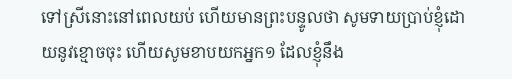ទៅស្រីនោះនៅពេលយប់ ហើយមានព្រះបន្ទូលថា សូមទាយប្រាប់ខ្ញុំដោយនូវខ្មោចចុះ ហើយសូមខាបយកអ្នក១ ដែលខ្ញុំនឹង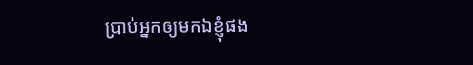ប្រាប់អ្នកឲ្យមកឯខ្ញុំផង